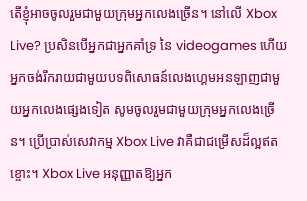តើខ្ញុំអាចចូលរួមជាមួយក្រុមអ្នកលេងច្រើន។ នៅលើ Xbox Live? ប្រសិនបើអ្នកជាអ្នកគាំទ្រ នៃ videogames ហើយអ្នកចង់រីករាយជាមួយបទពិសោធន៍លេងហ្គេមអនឡាញជាមួយអ្នកលេងផ្សេងទៀត សូមចូលរួមជាមួយក្រុមអ្នកលេងច្រើន។ ប្រើប្រាស់សេវាកម្ម Xbox Live វាគឺជាជម្រើសដ៏ល្អឥតខ្ចោះ។ Xbox Live អនុញ្ញាតឱ្យអ្នក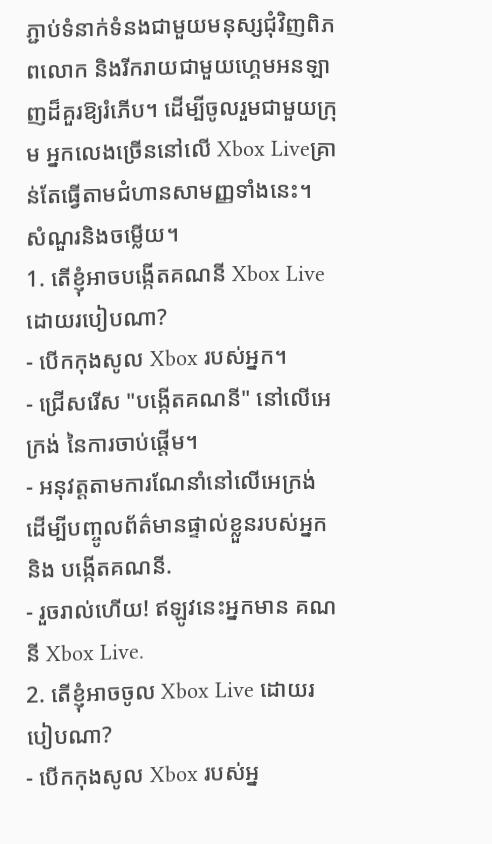ភ្ជាប់ទំនាក់ទំនងជាមួយមនុស្សជុំវិញពិភពលោក និងរីករាយជាមួយហ្គេមអនឡាញដ៏គួរឱ្យរំភើប។ ដើម្បីចូលរួមជាមួយក្រុម អ្នកលេងច្រើននៅលើ Xbox Liveគ្រាន់តែធ្វើតាមជំហានសាមញ្ញទាំងនេះ។
សំណួរនិងចម្លើយ។
1. តើខ្ញុំអាចបង្កើតគណនី Xbox Live ដោយរបៀបណា?
- បើកកុងសូល Xbox របស់អ្នក។
- ជ្រើសរើស "បង្កើតគណនី" នៅលើអេក្រង់ នៃការចាប់ផ្តើម។
- អនុវត្តតាមការណែនាំនៅលើអេក្រង់ ដើម្បីបញ្ចូលព័ត៌មានផ្ទាល់ខ្លួនរបស់អ្នក និង បង្កើតគណនី.
- រួចរាល់ហើយ! ឥឡូវនេះអ្នកមាន គណនី Xbox Live.
2. តើខ្ញុំអាចចូល Xbox Live ដោយរបៀបណា?
- បើកកុងសូល Xbox របស់អ្ន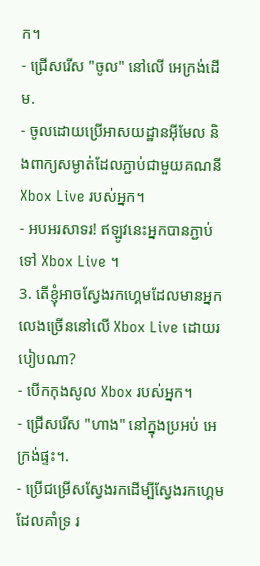ក។
- ជ្រើសរើស "ចូល" នៅលើ អេក្រង់ដើម.
- ចូលដោយប្រើអាសយដ្ឋានអ៊ីមែល និងពាក្យសម្ងាត់ដែលភ្ជាប់ជាមួយគណនី Xbox Live របស់អ្នក។
- អបអរសាទរ! ឥឡូវនេះអ្នកបានភ្ជាប់ទៅ Xbox Live ។
3. តើខ្ញុំអាចស្វែងរកហ្គេមដែលមានអ្នកលេងច្រើននៅលើ Xbox Live ដោយរបៀបណា?
- បើកកុងសូល Xbox របស់អ្នក។
- ជ្រើសរើស "ហាង" នៅក្នុងប្រអប់ អេក្រង់ផ្ទះ។.
- ប្រើជម្រើសស្វែងរកដើម្បីស្វែងរកហ្គេមដែលគាំទ្រ រ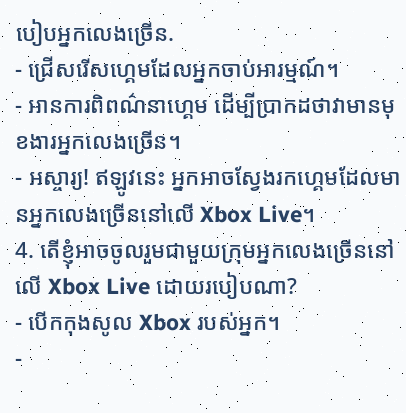បៀបអ្នកលេងច្រើន.
- ជ្រើសរើសហ្គេមដែលអ្នកចាប់អារម្មណ៍។
- អានការពិពណ៌នាហ្គេម ដើម្បីប្រាកដថាវាមានមុខងារអ្នកលេងច្រើន។
- អស្ចារ្យ! ឥឡូវនេះ អ្នកអាចស្វែងរកហ្គេមដែលមានអ្នកលេងច្រើននៅលើ Xbox Live។
4. តើខ្ញុំអាចចូលរួមជាមួយក្រុមអ្នកលេងច្រើននៅលើ Xbox Live ដោយរបៀបណា?
- បើកកុងសូល Xbox របស់អ្នក។
-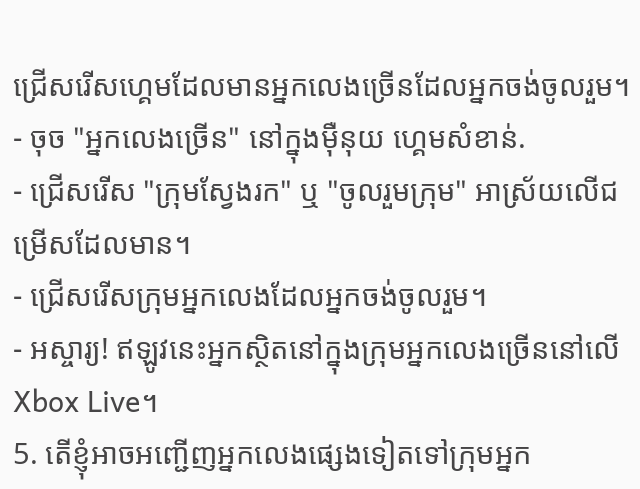ជ្រើសរើសហ្គេមដែលមានអ្នកលេងច្រើនដែលអ្នកចង់ចូលរួម។
- ចុច "អ្នកលេងច្រើន" នៅក្នុងម៉ឺនុយ ហ្គេមសំខាន់.
- ជ្រើសរើស "ក្រុមស្វែងរក" ឬ "ចូលរួមក្រុម" អាស្រ័យលើជម្រើសដែលមាន។
- ជ្រើសរើសក្រុមអ្នកលេងដែលអ្នកចង់ចូលរួម។
- អស្ចារ្យ! ឥឡូវនេះអ្នកស្ថិតនៅក្នុងក្រុមអ្នកលេងច្រើននៅលើ Xbox Live។
5. តើខ្ញុំអាចអញ្ជើញអ្នកលេងផ្សេងទៀតទៅក្រុមអ្នក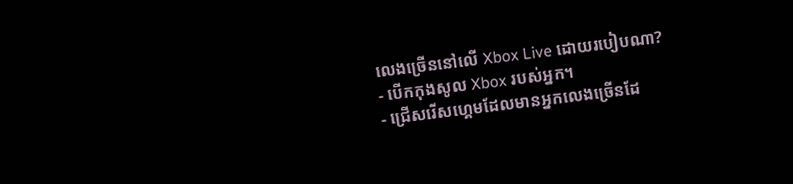លេងច្រើននៅលើ Xbox Live ដោយរបៀបណា?
- បើកកុងសូល Xbox របស់អ្នក។
- ជ្រើសរើសហ្គេមដែលមានអ្នកលេងច្រើនដែ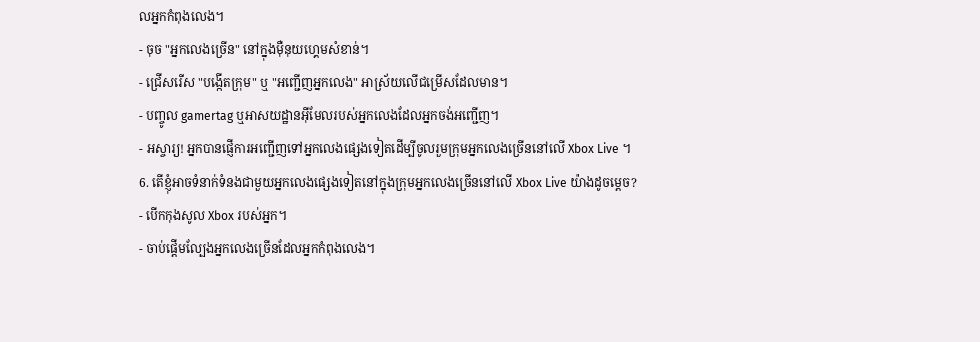លអ្នកកំពុងលេង។
- ចុច "អ្នកលេងច្រើន" នៅក្នុងម៉ឺនុយហ្គេមសំខាន់។
- ជ្រើសរើស "បង្កើតក្រុម" ឬ "អញ្ជើញអ្នកលេង" អាស្រ័យលើជម្រើសដែលមាន។
- បញ្ចូល gamertag ឬអាសយដ្ឋានអ៊ីមែលរបស់អ្នកលេងដែលអ្នកចង់អញ្ជើញ។
- អស្ចារ្យ! អ្នកបានផ្ញើការអញ្ជើញទៅអ្នកលេងផ្សេងទៀតដើម្បីចូលរួមក្រុមអ្នកលេងច្រើននៅលើ Xbox Live ។
6. តើខ្ញុំអាចទំនាក់ទំនងជាមួយអ្នកលេងផ្សេងទៀតនៅក្នុងក្រុមអ្នកលេងច្រើននៅលើ Xbox Live យ៉ាងដូចម្តេច?
- បើកកុងសូល Xbox របស់អ្នក។
- ចាប់ផ្តើមល្បែងអ្នកលេងច្រើនដែលអ្នកកំពុងលេង។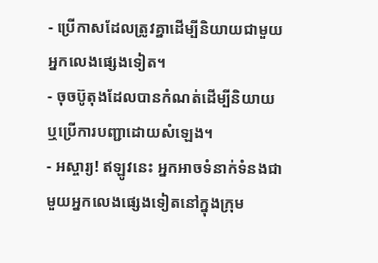- ប្រើកាសដែលត្រូវគ្នាដើម្បីនិយាយជាមួយអ្នកលេងផ្សេងទៀត។
- ចុចប៊ូតុងដែលបានកំណត់ដើម្បីនិយាយ ឬប្រើការបញ្ជាដោយសំឡេង។
- អស្ចារ្យ! ឥឡូវនេះ អ្នកអាចទំនាក់ទំនងជាមួយអ្នកលេងផ្សេងទៀតនៅក្នុងក្រុម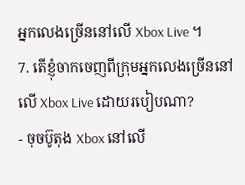អ្នកលេងច្រើននៅលើ Xbox Live ។
7. តើខ្ញុំចាកចេញពីក្រុមអ្នកលេងច្រើននៅលើ Xbox Live ដោយរបៀបណា?
- ចុចប៊ូតុង Xbox នៅលើ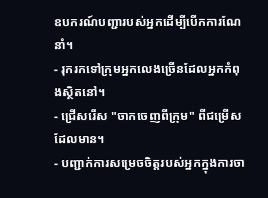ឧបករណ៍បញ្ជារបស់អ្នកដើម្បីបើកការណែនាំ។
- រុករកទៅក្រុមអ្នកលេងច្រើនដែលអ្នកកំពុងស្ថិតនៅ។
- ជ្រើសរើស "ចាកចេញពីក្រុម" ពីជម្រើសដែលមាន។
- បញ្ជាក់ការសម្រេចចិត្តរបស់អ្នកក្នុងការចា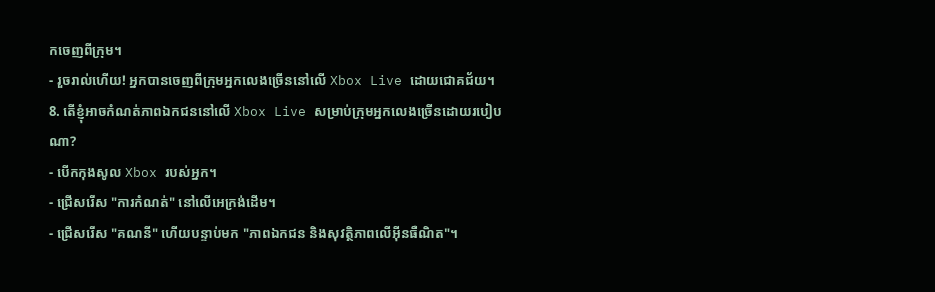កចេញពីក្រុម។
- រួចរាល់ហើយ! អ្នកបានចេញពីក្រុមអ្នកលេងច្រើននៅលើ Xbox Live ដោយជោគជ័យ។
8. តើខ្ញុំអាចកំណត់ភាពឯកជននៅលើ Xbox Live សម្រាប់ក្រុមអ្នកលេងច្រើនដោយរបៀបណា?
- បើកកុងសូល Xbox របស់អ្នក។
- ជ្រើសរើស "ការកំណត់" នៅលើអេក្រង់ដើម។
- ជ្រើសរើស "គណនី" ហើយបន្ទាប់មក "ភាពឯកជន និងសុវត្ថិភាពលើអ៊ីនធឺណិត"។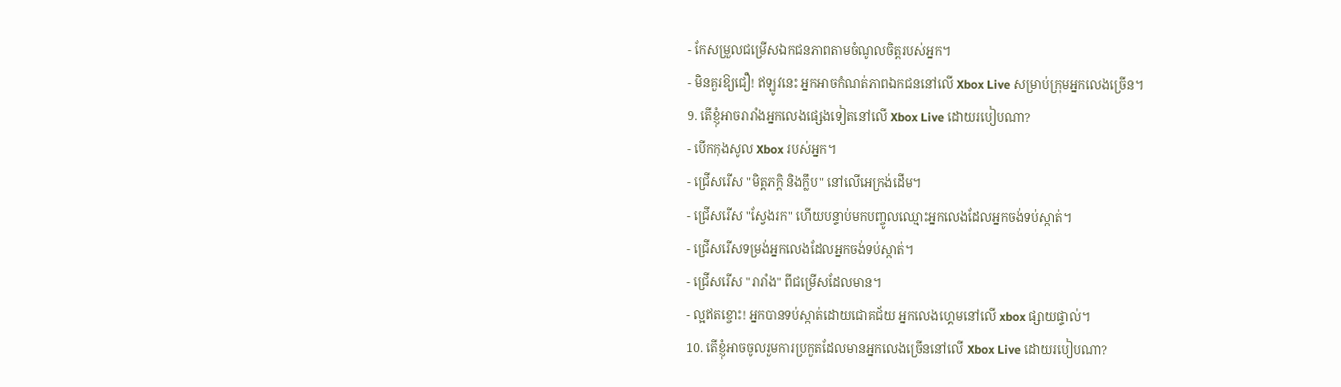- កែសម្រួលជម្រើសឯកជនភាពតាមចំណូលចិត្តរបស់អ្នក។
- មិនគួរឱ្យជឿ! ឥឡូវនេះ អ្នកអាចកំណត់ភាពឯកជននៅលើ Xbox Live សម្រាប់ក្រុមអ្នកលេងច្រើន។
9. តើខ្ញុំអាចរារាំងអ្នកលេងផ្សេងទៀតនៅលើ Xbox Live ដោយរបៀបណា?
- បើកកុងសូល Xbox របស់អ្នក។
- ជ្រើសរើស "មិត្តភក្តិ និងក្លឹប" នៅលើអេក្រង់ដើម។
- ជ្រើសរើស "ស្វែងរក" ហើយបន្ទាប់មកបញ្ចូលឈ្មោះអ្នកលេងដែលអ្នកចង់ទប់ស្កាត់។
- ជ្រើសរើសទម្រង់អ្នកលេងដែលអ្នកចង់ទប់ស្កាត់។
- ជ្រើសរើស "រារាំង" ពីជម្រើសដែលមាន។
- ល្អឥតខ្ចោះ! អ្នកបានទប់ស្កាត់ដោយជោគជ័យ អ្នកលេងហ្គេមនៅលើ xbox ផ្សាយផ្ទាល់។
10. តើខ្ញុំអាចចូលរួមការប្រកួតដែលមានអ្នកលេងច្រើននៅលើ Xbox Live ដោយរបៀបណា?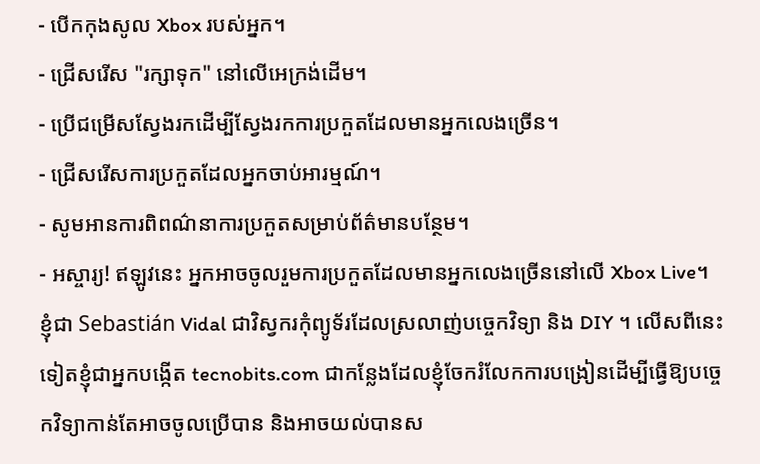- បើកកុងសូល Xbox របស់អ្នក។
- ជ្រើសរើស "រក្សាទុក" នៅលើអេក្រង់ដើម។
- ប្រើជម្រើសស្វែងរកដើម្បីស្វែងរកការប្រកួតដែលមានអ្នកលេងច្រើន។
- ជ្រើសរើសការប្រកួតដែលអ្នកចាប់អារម្មណ៍។
- សូមអានការពិពណ៌នាការប្រកួតសម្រាប់ព័ត៌មានបន្ថែម។
- អស្ចារ្យ! ឥឡូវនេះ អ្នកអាចចូលរួមការប្រកួតដែលមានអ្នកលេងច្រើននៅលើ Xbox Live។
ខ្ញុំជា Sebastián Vidal ជាវិស្វករកុំព្យូទ័រដែលស្រលាញ់បច្ចេកវិទ្យា និង DIY ។ លើសពីនេះទៀតខ្ញុំជាអ្នកបង្កើត tecnobits.com ជាកន្លែងដែលខ្ញុំចែករំលែកការបង្រៀនដើម្បីធ្វើឱ្យបច្ចេកវិទ្យាកាន់តែអាចចូលប្រើបាន និងអាចយល់បានស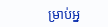ម្រាប់អ្ន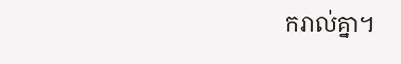ករាល់គ្នា។